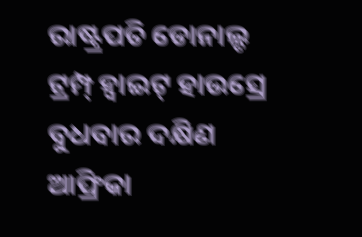ରାଷ୍ଟ୍ରପତି ଡୋନାଲ୍ଡ ଟ୍ରମ୍ପ୍ ହ୍ୱାଇଟ୍ ହାଉସ୍ରେ ବୁଧବାର ଦକ୍ଷିଣ ଆଫ୍ରିକା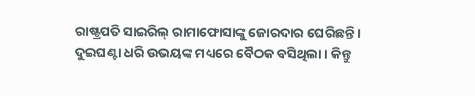ରାଷ୍ଟ୍ରପତି ସାଇରିଲ୍ ରାମାଫୋସାଙ୍କୁ ଜୋରଦାର ଘେରିଛନ୍ତି । ଦୁଇଘଣ୍ଟା ଧରି ଉଭୟଙ୍କ ମଧ୍ୟରେ ବୈଠକ ବସିଥିଲା । କିନ୍ତୁ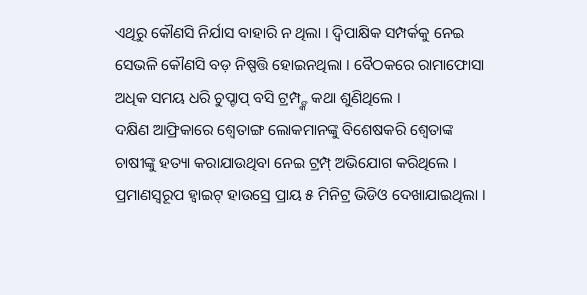ଏଥିରୁ କୌଣସି ନିର୍ଯାସ ବାହାରି ନ ଥିଲା । ଦ୍ୱିପାକ୍ଷିକ ସମ୍ପର୍କକୁ ନେଇ ସେଭଳି କୌଣସି ବଡ଼ ନିଷ୍ପତ୍ତି ହୋଇନଥିଲା । ବୈଠକରେ ରାମାଫୋସା ଅଧିକ ସମୟ ଧରି ଚୁପ୍ଚାପ୍ ବସି ଟ୍ରମ୍ପ୍ଙ୍କ କଥା ଶୁଣିଥିଲେ ।
ଦକ୍ଷିଣ ଆଫ୍ରିକାରେ ଶ୍ୱେତାଙ୍ଗ ଲୋକମାନଙ୍କୁ ବିଶେଷକରି ଶ୍ୱେତାଙ୍କ ଚାଷୀଙ୍କୁ ହତ୍ୟା କରାଯାଉଥିବା ନେଇ ଟ୍ରମ୍ପ୍ ଅଭିଯୋଗ କରିଥିଲେ । ପ୍ରମାଣସ୍ୱରୂପ ହ୍ୱାଇଟ୍ ହାଉସ୍ରେ ପ୍ରାୟ ୫ ମିନିଟ୍ର ଭିଡିଓ ଦେଖାଯାଇଥିଲା ।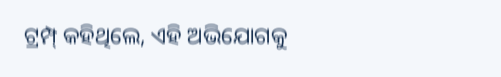ଟ୍ରମ୍ପ୍ କହିଥିଲେ, ଏହି ଅଭିଯୋଗକୁ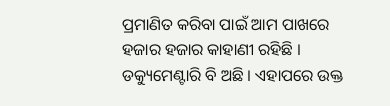ପ୍ରମାଣିତ କରିବା ପାଇଁ ଆମ ପାଖରେ ହଜାର ହଜାର କାହାଣୀ ରହିଛି । ଡକ୍ୟୁମେଣ୍ଟାରି ବି ଅଛି । ଏହାପରେ ଉକ୍ତ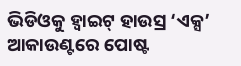ଭିଡିଓକୁ ହ୍ୱାଇଟ୍ ହାଉସ୍ର ‘ଏକ୍ସ’ ଆକାଉଣ୍ଟରେ ପୋଷ୍ଟ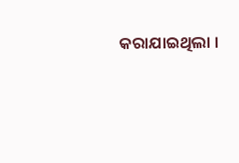କରାଯାଇଥିଲା ।